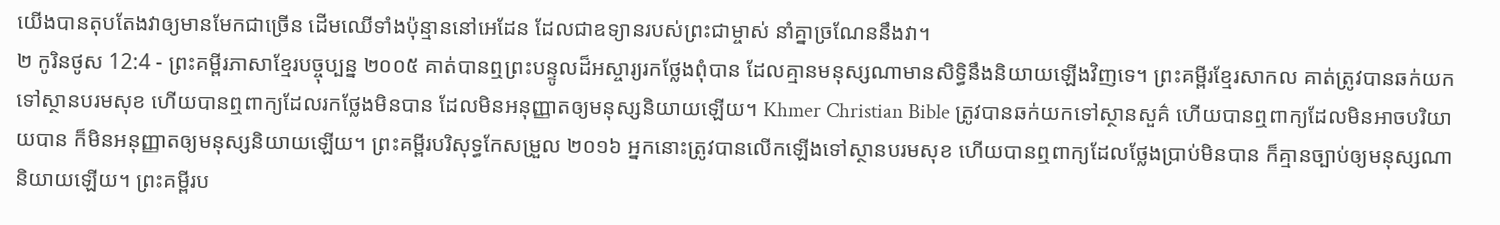យើងបានតុបតែងវាឲ្យមានមែកជាច្រើន ដើមឈើទាំងប៉ុន្មាននៅអេដែន ដែលជាឧទ្យានរបស់ព្រះជាម្ចាស់ នាំគ្នាច្រណែននឹងវា។
២ កូរិនថូស 12:4 - ព្រះគម្ពីរភាសាខ្មែរបច្ចុប្បន្ន ២០០៥ គាត់បានឮព្រះបន្ទូលដ៏អស្ចារ្យរកថ្លែងពុំបាន ដែលគ្មានមនុស្សណាមានសិទ្ធិនឹងនិយាយឡើងវិញទេ។ ព្រះគម្ពីរខ្មែរសាកល គាត់ត្រូវបានឆក់យកទៅស្ថានបរមសុខ ហើយបានឮពាក្យដែលរកថ្លែងមិនបាន ដែលមិនអនុញ្ញាតឲ្យមនុស្សនិយាយឡើយ។ Khmer Christian Bible ត្រូវបានឆក់យកទៅស្ថានសួគ៌ ហើយបានឮពាក្យដែលមិនអាចបរិយាយបាន ក៏មិនអនុញ្ញាតឲ្យមនុស្សនិយាយឡើយ។ ព្រះគម្ពីរបរិសុទ្ធកែសម្រួល ២០១៦ អ្នកនោះត្រូវបានលើកឡើងទៅស្ថានបរមសុខ ហើយបានឮពាក្យដែលថ្លែងប្រាប់មិនបាន ក៏គ្មានច្បាប់ឲ្យមនុស្សណានិយាយឡើយ។ ព្រះគម្ពីរប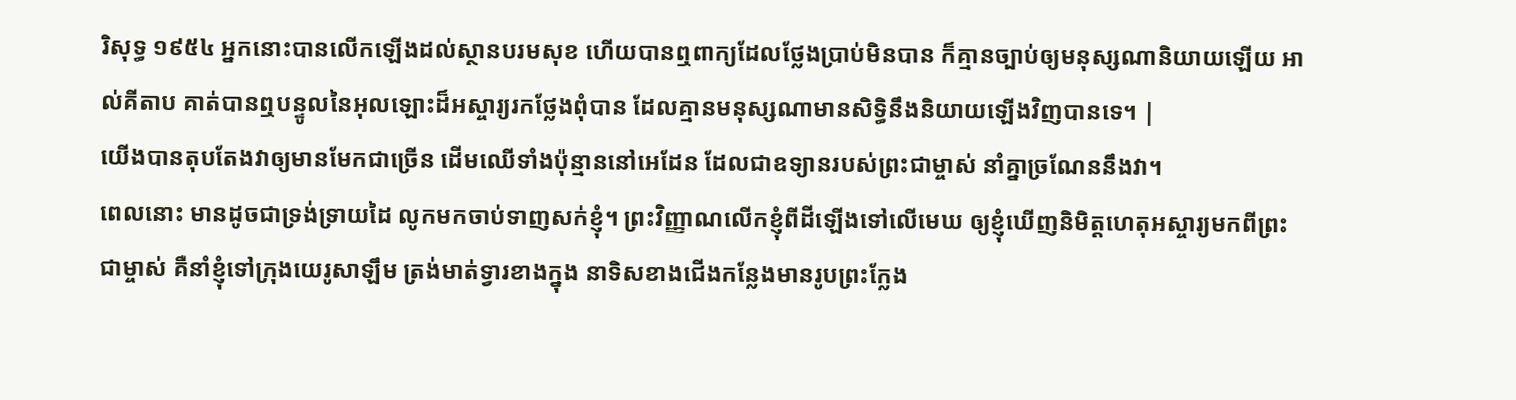រិសុទ្ធ ១៩៥៤ អ្នកនោះបានលើកឡើងដល់ស្ថានបរមសុខ ហើយបានឮពាក្យដែលថ្លែងប្រាប់មិនបាន ក៏គ្មានច្បាប់ឲ្យមនុស្សណានិយាយឡើយ អាល់គីតាប គាត់បានឮបន្ទូលនៃអុលឡោះដ៏អស្ចារ្យរកថ្លែងពុំបាន ដែលគ្មានមនុស្សណាមានសិទ្ធិនឹងនិយាយឡើងវិញបានទេ។ |
យើងបានតុបតែងវាឲ្យមានមែកជាច្រើន ដើមឈើទាំងប៉ុន្មាននៅអេដែន ដែលជាឧទ្យានរបស់ព្រះជាម្ចាស់ នាំគ្នាច្រណែននឹងវា។
ពេលនោះ មានដូចជាទ្រង់ទ្រាយដៃ លូកមកចាប់ទាញសក់ខ្ញុំ។ ព្រះវិញ្ញាណលើកខ្ញុំពីដីឡើងទៅលើមេឃ ឲ្យខ្ញុំឃើញនិមិត្តហេតុអស្ចារ្យមកពីព្រះជាម្ចាស់ គឺនាំខ្ញុំទៅក្រុងយេរូសាឡឹម ត្រង់មាត់ទ្វារខាងក្នុង នាទិសខាងជើងកន្លែងមានរូបព្រះក្លែង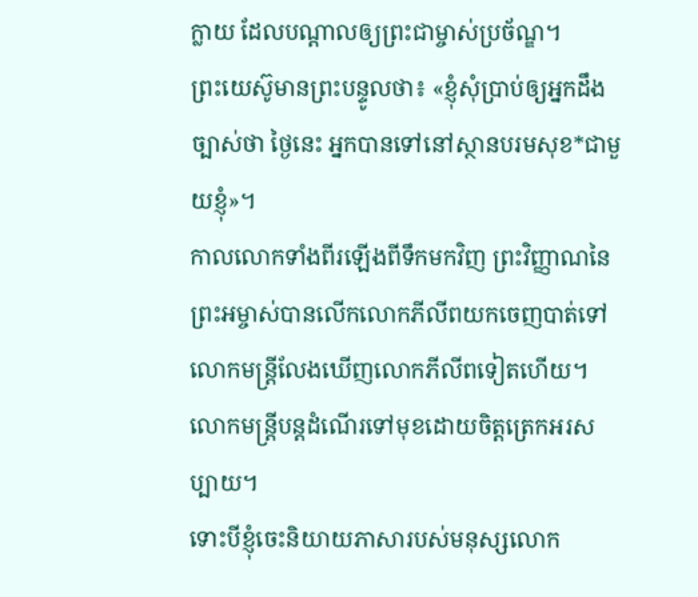ក្លាយ ដែលបណ្ដាលឲ្យព្រះជាម្ចាស់ប្រច័ណ្ឌ។
ព្រះយេស៊ូមានព្រះបន្ទូលថា៖ «ខ្ញុំសុំប្រាប់ឲ្យអ្នកដឹងច្បាស់ថា ថ្ងៃនេះ អ្នកបានទៅនៅស្ថានបរមសុខ*ជាមួយខ្ញុំ»។
កាលលោកទាំងពីរឡើងពីទឹកមកវិញ ព្រះវិញ្ញាណនៃព្រះអម្ចាស់បានលើកលោកភីលីពយកចេញបាត់ទៅ លោកមន្ត្រីលែងឃើញលោកភីលីពទៀតហើយ។ លោកមន្ត្រីបន្តដំណើរទៅមុខដោយចិត្តត្រេកអរសប្បាយ។
ទោះបីខ្ញុំចេះនិយាយភាសារបស់មនុស្សលោក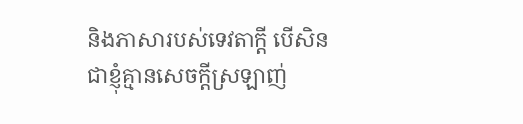និងភាសារបស់ទេវតាក្ដី បើសិនជាខ្ញុំគ្មានសេចក្ដីស្រឡាញ់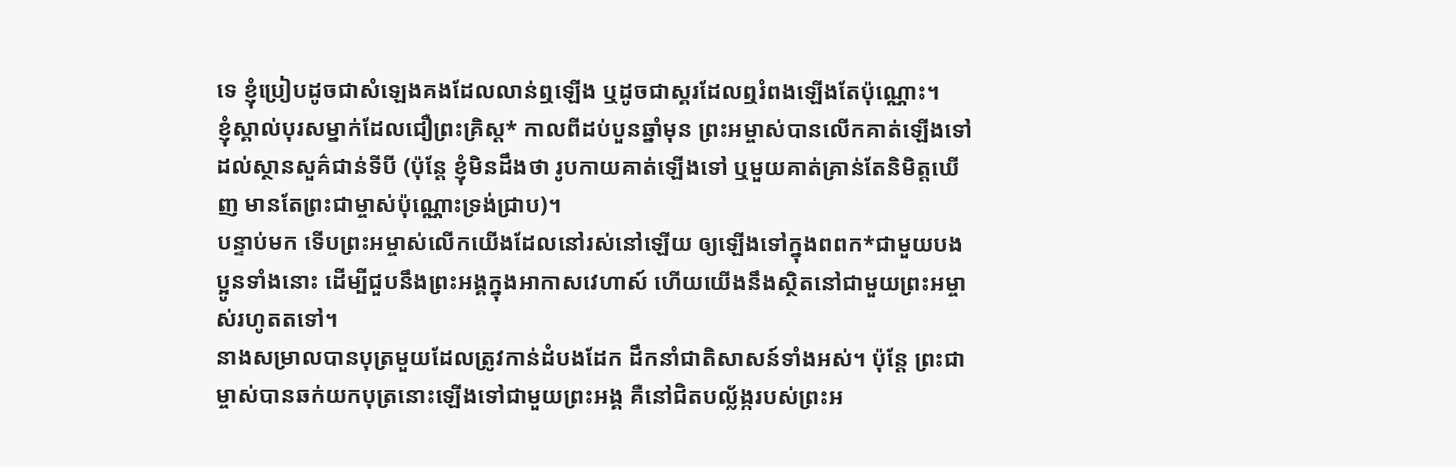ទេ ខ្ញុំប្រៀបដូចជាសំឡេងគងដែលលាន់ឮឡើង ឬដូចជាស្គរដែលឮរំពងឡើងតែប៉ុណ្ណោះ។
ខ្ញុំស្គាល់បុរសម្នាក់ដែលជឿព្រះគ្រិស្ត* កាលពីដប់បួនឆ្នាំមុន ព្រះអម្ចាស់បានលើកគាត់ឡើងទៅដល់ស្ថានសួគ៌ជាន់ទីបី (ប៉ុន្តែ ខ្ញុំមិនដឹងថា រូបកាយគាត់ឡើងទៅ ឬមួយគាត់គ្រាន់តែនិមិត្តឃើញ មានតែព្រះជាម្ចាស់ប៉ុណ្ណោះទ្រង់ជ្រាប)។
បន្ទាប់មក ទើបព្រះអម្ចាស់លើកយើងដែលនៅរស់នៅឡើយ ឲ្យឡើងទៅក្នុងពពក*ជាមួយបងប្អូនទាំងនោះ ដើម្បីជួបនឹងព្រះអង្គក្នុងអាកាសវេហាស៍ ហើយយើងនឹងស្ថិតនៅជាមួយព្រះអម្ចាស់រហូតតទៅ។
នាងសម្រាលបានបុត្រមួយដែលត្រូវកាន់ដំបងដែក ដឹកនាំជាតិសាសន៍ទាំងអស់។ ប៉ុន្តែ ព្រះជាម្ចាស់បានឆក់យកបុត្រនោះឡើងទៅជាមួយព្រះអង្គ គឺនៅជិតបល្ល័ង្ករបស់ព្រះអ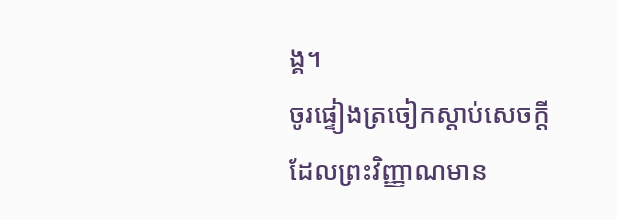ង្គ។
ចូរផ្ទៀងត្រចៀកស្ដាប់សេចក្ដី ដែលព្រះវិញ្ញាណមាន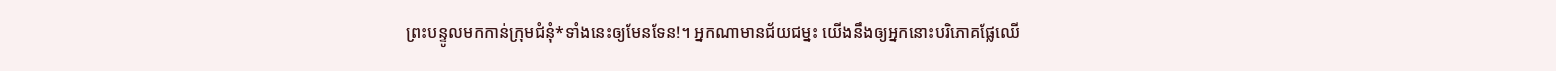ព្រះបន្ទូលមកកាន់ក្រុមជំនុំ*ទាំងនេះឲ្យមែនទែន!។ អ្នកណាមានជ័យជម្នះ យើងនឹងឲ្យអ្នកនោះបរិភោគផ្លែឈើ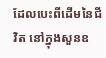ដែលបេះពីដើមនៃជីវិត នៅក្នុងសួនឧ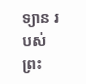ទ្យាន របស់ព្រះ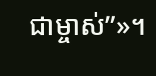ជាម្ចាស់”»។